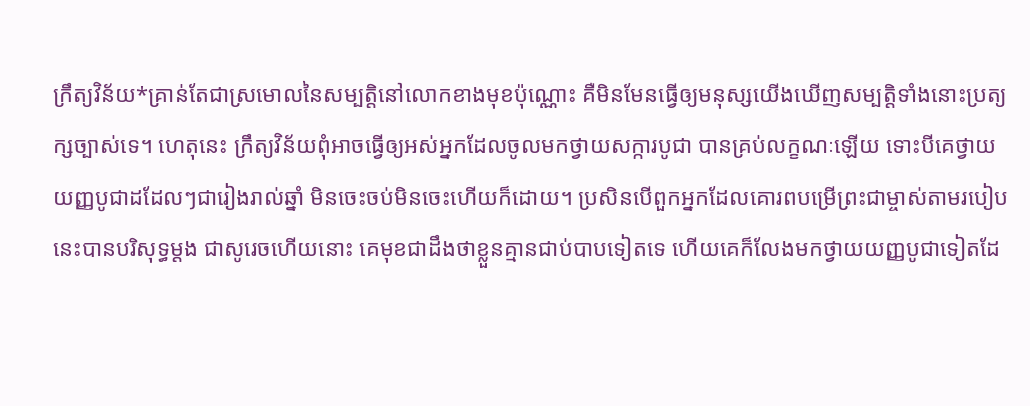ក្រឹត្យវិន័យ*គ្រាន់តែជាស្រមោលនៃសម្បត្តិនៅលោកខាងមុខប៉ុណ្ណោះ គឺមិនមែនធ្វើឲ្យមនុស្សយើងឃើញសម្បត្តិទាំងនោះប្រត្យក្សច្បាស់ទេ។ ហេតុនេះ ក្រឹត្យវិន័យពុំអាចធ្វើឲ្យអស់អ្នកដែលចូលមកថ្វាយសក្ការបូជា បានគ្រប់លក្ខណៈឡើយ ទោះបីគេថ្វាយយញ្ញបូជាដដែលៗជារៀងរាល់ឆ្នាំ មិនចេះចប់មិនចេះហើយក៏ដោយ។ ប្រសិនបើពួកអ្នកដែលគោរពបម្រើព្រះជាម្ចាស់តាមរបៀបនេះបានបរិសុទ្ធម្ដង ជាសូរេចហើយនោះ គេមុខជាដឹងថាខ្លួនគ្មានជាប់បាបទៀតទេ ហើយគេក៏លែងមកថ្វាយយញ្ញបូជាទៀតដែ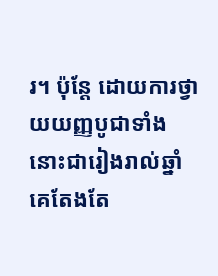រ។ ប៉ុន្តែ ដោយការថ្វាយយញ្ញបូជាទាំងនោះជារៀងរាល់ឆ្នាំ គេតែងតែ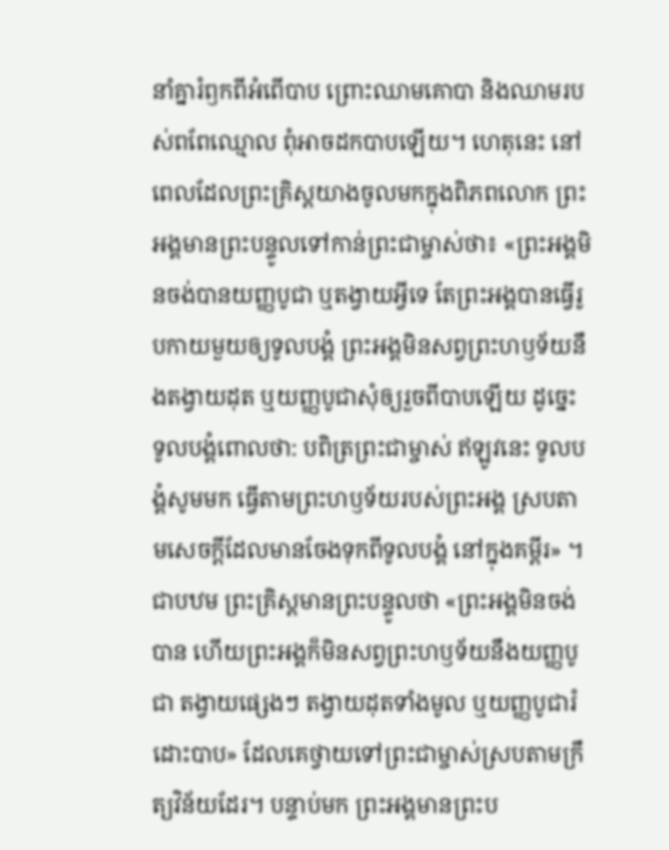នាំគ្នារំឭកពីអំពើបាប ព្រោះឈាមគោបា និងឈាមរបស់ពពែឈ្មោល ពុំអាចដកបាបឡើយ។ ហេតុនេះ នៅពេលដែលព្រះគ្រិស្តយាងចូលមកក្នុងពិភពលោក ព្រះអង្គមានព្រះបន្ទូលទៅកាន់ព្រះជាម្ចាស់ថា៖ «ព្រះអង្គមិនចង់បានយញ្ញបូជា ឬតង្វាយអ្វីទេ តែព្រះអង្គបានធ្វើរូបកាយមួយឲ្យទូលបង្គំ ព្រះអង្គមិនសព្វព្រះហឫទ័យនឹងតង្វាយដុត ឬយញ្ញបូជាសុំឲ្យរួចពីបាបឡើយ ដូច្នេះ ទូលបង្គំពោលថា: បពិត្រព្រះជាម្ចាស់ ឥឡូវនេះ ទូលបង្គំសូមមក ធ្វើតាមព្រះហឫទ័យរបស់ព្រះអង្គ ស្របតាមសេចក្ដីដែលមានចែងទុកពីទូលបង្គំ នៅក្នុងគម្ពីរ» ។ ជាបឋម ព្រះគ្រិស្តមានព្រះបន្ទូលថា «ព្រះអង្គមិនចង់បាន ហើយព្រះអង្គក៏មិនសព្វព្រះហឫទ័យនឹងយញ្ញបូជា តង្វាយផ្សេងៗ តង្វាយដុតទាំងមូល ឬយញ្ញបូជារំដោះបាប» ដែលគេថ្វាយទៅព្រះជាម្ចាស់ស្របតាមក្រឹត្យវិន័យដែរ។ បន្ទាប់មក ព្រះអង្គមានព្រះប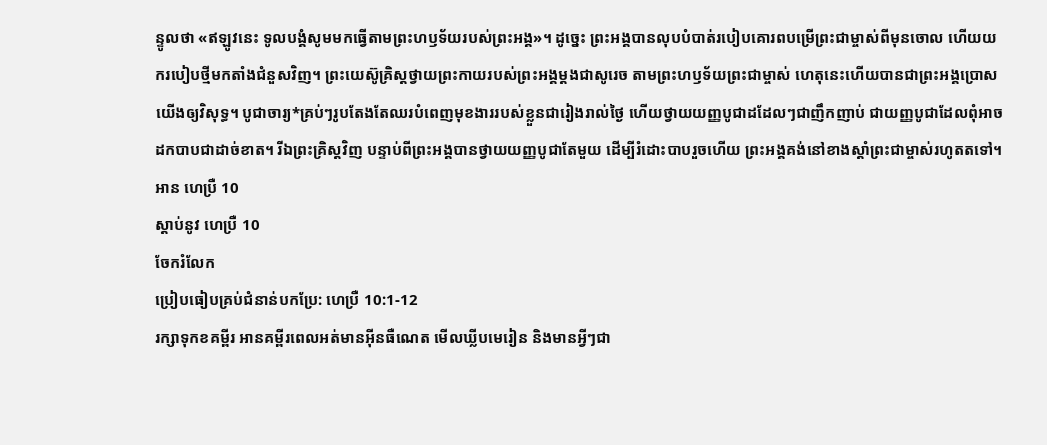ន្ទូលថា «ឥឡូវនេះ ទូលបង្គំសូមមកធ្វើតាមព្រះហឫទ័យរបស់ព្រះអង្គ»។ ដូច្នេះ ព្រះអង្គបានលុបបំបាត់របៀបគោរពបម្រើព្រះជាម្ចាស់ពីមុនចោល ហើយយករបៀបថ្មីមកតាំងជំនួសវិញ។ ព្រះយេស៊ូគ្រិស្តថ្វាយព្រះកាយរបស់ព្រះអង្គម្ដងជាសូរេច តាមព្រះហឫទ័យព្រះជាម្ចាស់ ហេតុនេះហើយបានជាព្រះអង្គប្រោសយើងឲ្យវិសុទ្ធ។ បូជាចារ្យ*គ្រប់ៗរូបតែងតែឈរបំពេញមុខងាររបស់ខ្លួនជារៀងរាល់ថ្ងៃ ហើយថ្វាយយញ្ញបូជាដដែលៗជាញឹកញាប់ ជាយញ្ញបូជាដែលពុំអាចដកបាបជាដាច់ខាត។ រីឯព្រះគ្រិស្តវិញ បន្ទាប់ពីព្រះអង្គបានថ្វាយយញ្ញបូជាតែមួយ ដើម្បីរំដោះបាបរួចហើយ ព្រះអង្គគង់នៅខាងស្ដាំព្រះជាម្ចាស់រហូតតទៅ។
អាន ហេប្រឺ 10
ស្ដាប់នូវ ហេប្រឺ 10
ចែករំលែក
ប្រៀបធៀបគ្រប់ជំនាន់បកប្រែ: ហេប្រឺ 10:1-12
រក្សាទុកខគម្ពីរ អានគម្ពីរពេលអត់មានអ៊ីនធឺណេត មើលឃ្លីបមេរៀន និងមានអ្វីៗជា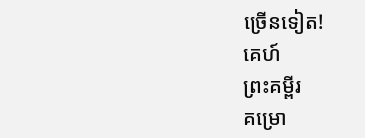ច្រើនទៀត!
គេហ៍
ព្រះគម្ពីរ
គម្រោ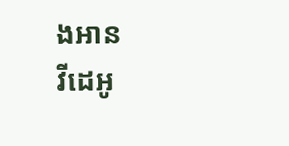ងអាន
វីដេអូ